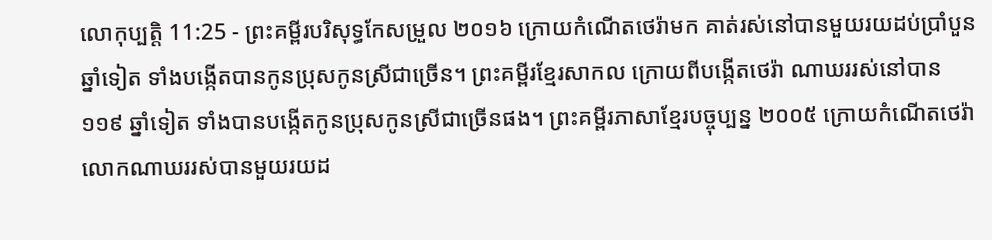លោកុប្បត្តិ 11:25 - ព្រះគម្ពីរបរិសុទ្ធកែសម្រួល ២០១៦ ក្រោយកំណើតថេរ៉ាមក គាត់រស់នៅបានមួយរយដប់ប្រាំបួនឆ្នាំទៀត ទាំងបង្កើតបានកូនប្រុសកូនស្រីជាច្រើន។ ព្រះគម្ពីរខ្មែរសាកល ក្រោយពីបង្កើតថេរ៉ា ណាឃររស់នៅបាន ១១៩ ឆ្នាំទៀត ទាំងបានបង្កើតកូនប្រុសកូនស្រីជាច្រើនផង។ ព្រះគម្ពីរភាសាខ្មែរបច្ចុប្បន្ន ២០០៥ ក្រោយកំណើតថេរ៉ា លោកណាឃររស់បានមួយរយដ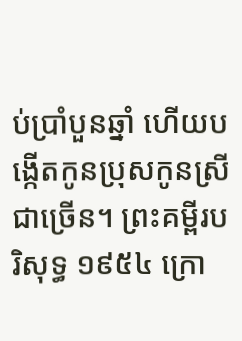ប់ប្រាំបួនឆ្នាំ ហើយបង្កើតកូនប្រុសកូនស្រីជាច្រើន។ ព្រះគម្ពីរបរិសុទ្ធ ១៩៥៤ ក្រោ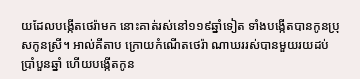យដែលបង្កើតថេរ៉ាមក នោះគាត់រស់នៅ១១៩ឆ្នាំទៀត ទាំងបង្កើតបានកូនប្រុសកូនស្រី។ អាល់គីតាប ក្រោយកំណើតថេរ៉ា ណាឃររស់បានមួយរយដប់ប្រាំបួនឆ្នាំ ហើយបង្កើតកូន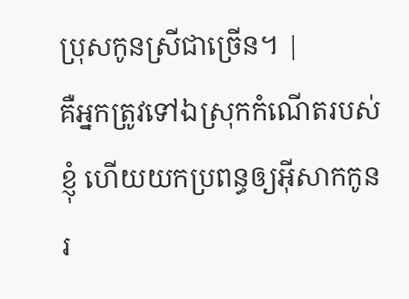ប្រុសកូនស្រីជាច្រើន។ |
គឺអ្នកត្រូវទៅឯស្រុកកំណើតរបស់ខ្ញុំ ហើយយកប្រពន្ធឲ្យអ៊ីសាកកូនរ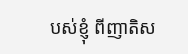បស់ខ្ញុំ ពីញាតិស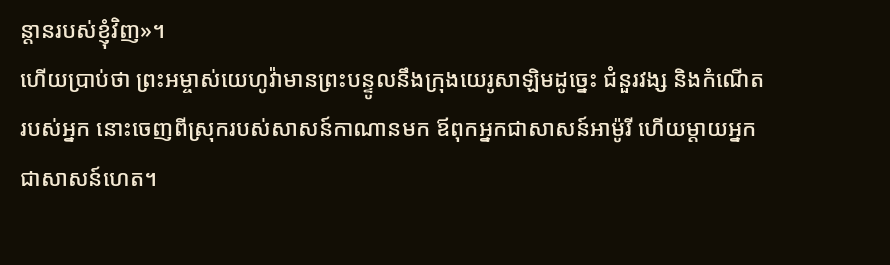ន្តានរបស់ខ្ញុំវិញ»។
ហើយប្រាប់ថា ព្រះអម្ចាស់យេហូវ៉ាមានព្រះបន្ទូលនឹងក្រុងយេរូសាឡិមដូច្នេះ ជំនួរវង្ស និងកំណើតរបស់អ្នក នោះចេញពីស្រុករបស់សាសន៍កាណានមក ឪពុកអ្នកជាសាសន៍អាម៉ូរី ហើយម្តាយអ្នកជាសាសន៍ហេត។